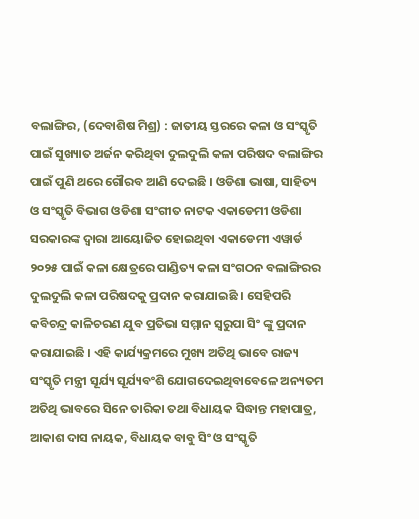ବଲାଙ୍ଗିର, (ଦେବାଶିଷ ମିଶ୍ର) : ଜାତୀୟ ସ୍ତରରେ କଳା ଓ ସଂସ୍କୃତି ପାଇଁ ସୁଖ୍ୟାତ ଅର୍ଜନ କରିଥିବା ଦୁଲଦୁଲି କଳା ପରିଷଦ ବଲାଙ୍ଗିର ପାଇଁ ପୁଣି ଥରେ ଗୌରବ ଆଣି ଦେଇଛି । ଓଡିଶା ଭାଷା, ସାହିତ୍ୟ ଓ ସଂସ୍କୃତି ବିଭାଗ ଓଡିଶା ସଂଗୀତ ନାଟକ ଏକାଡେମୀ ଓଡିଶା ସରକାରଙ୍କ ଦ୍ୱାରା ଆୟୋଜିତ ହୋଇଥିବା ଏକାଡେମୀ ଏୱାର୍ଡ ୨୦୨୫ ପାଇଁ କଳା କ୍ଷେତ୍ରରେ ପାଣ୍ଡିତ୍ୟ କଳା ସଂଗଠନ ବଲାଙ୍ଗିରର ଦୁଲଦୁଲି କଳା ପରିଷଦକୁ ପ୍ରଦାନ କରାଯାଇଛି । ସେହିପରି କବିଚନ୍ଦ୍ର କାଳିଚରଣ ଯୁବ ପ୍ରତିଭା ସମ୍ମାନ ସ୍ୱରୁପା ସିଂ ଙ୍କୁ ପ୍ରଦାନ କରାଯାଇଛି । ଏହି କାର୍ଯ୍ୟକ୍ରମରେ ମୁଖ୍ୟ ଅତିଥି ଭାବେ ରାଜ୍ୟ ସଂସ୍କୃତି ମନ୍ତ୍ରୀ ସୂର୍ଯ୍ୟ ସୂର୍ଯ୍ୟବଂଶି ଯୋଗଦେଇଥିବାବେଳେ ଅନ୍ୟତମ ଅତିଥି ଭାବରେ ସିନେ ତାରିକା ତଥା ବିଧାୟକ ସିଦ୍ଧାନ୍ତ ମହାପାତ୍ର, ଆକାଶ ଦାସ ନାୟକ, ବିଧାୟକ ବାବୁ ସିଂ ଓ ସଂସ୍କୃତି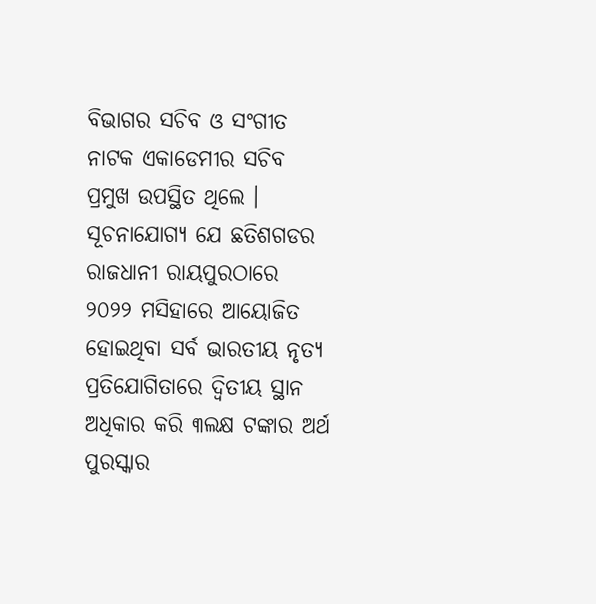ବିଭାଗର ସଚିବ ଓ ସଂଗୀତ ନାଟକ ଏକାଡେମୀର ସଚିବ ପ୍ରମୁଖ ଉପସ୍ଥିତ ଥିଲେ । ସୂଚନାଯୋଗ୍ୟ ଯେ ଛତିଶଗଡର ରାଜଧାନୀ ରାୟପୁରଠାରେ ୨୦୨୨ ମସିହାରେ ଆୟୋଜିତ ହୋଇଥିବା ସର୍ବ ଭାରତୀୟ ନୃତ୍ୟ ପ୍ରତିଯୋଗିତାରେ ଦ୍ୱିତୀୟ ସ୍ଥାନ ଅଧିକାର କରି ୩ଲକ୍ଷ ଟଙ୍କାର ଅର୍ଥ ପୁରସ୍କାର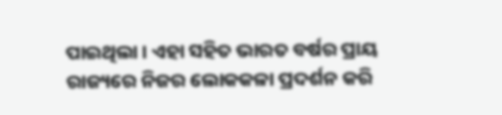ପାଇଥିଲା । ଏହା ସହିତ ଭାରତ ବର୍ଷର ପ୍ରାୟ ରାଜ୍ୟରେ ନିଜର ଲୋକକଳା ପ୍ରଦର୍ଶନ କରି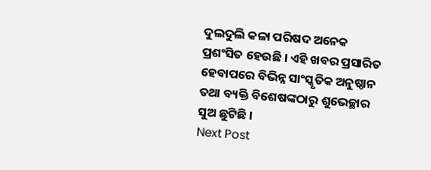ଦୁଲଦୁଲି କଳା ପରିଷଦ ଅନେକ ପ୍ରଶଂସିତ ହେଉଛି । ଏହି ଖବର ପ୍ରସାରିତ ହେବାପରେ ବିଭିନ୍ନ ସାଂସ୍କୃତିକ ଅନୁଷ୍ଠାନ ତଥା ବ୍ୟକ୍ତି ବିଶେଷଙ୍କଠାରୁ ଶୁଭେଚ୍ଛାର ସୁଅ ଛୁଟିଛି ।
Next Post